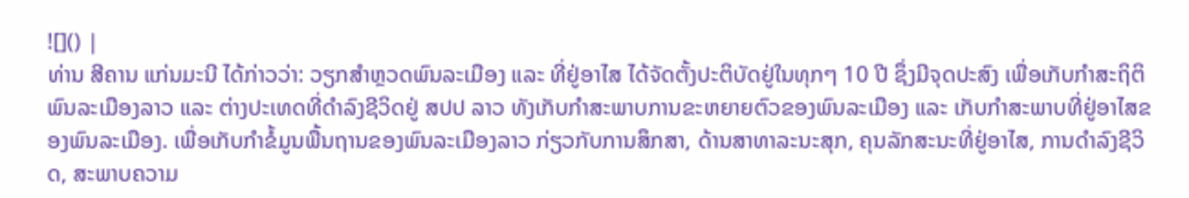![]() |
ທ່ານ ສີຄານ ແກ່ນມະນີ ໄດ້ກ່າວວ່າ: ວຽກສໍາຫຼວດພົນລະເມືອງ ແລະ ທີ່ຢູ່ອາໄສ ໄດ້ຈັດຕັ້ງປະຕິບັດຢູ່ໃນທຸກໆ 10 ປີ ຊຶ່ງມີຈຸດປະສົງ ເພື່ອເກັບກຳສະຖິຕິພົນລະເມືອງລາວ ແລະ ຕ່າງປະເທດທີ່ດຳລົງຊີວິດຢູ່ ສປປ ລາວ ທັງເກັບກຳສະພາບການຂະຫຍາຍຕົວຂອງພົນລະເມືອງ ແລະ ເກັບກຳສະພາບທີ່ຢູ່ອາໄສຂອງພົນລະເມືອງ. ເພື່ອເກັບກໍາຂໍ້ມູນພື້ນຖານຂອງພົນລະເມືອງລາວ ກ່ຽວກັບການສຶກສາ, ດ້ານສາທາລະນະສຸກ, ຄຸນລັກສະນະທີ່ຢູ່ອາໄສ, ການດຳລົງຊີວິດ, ສະພາບຄວາມ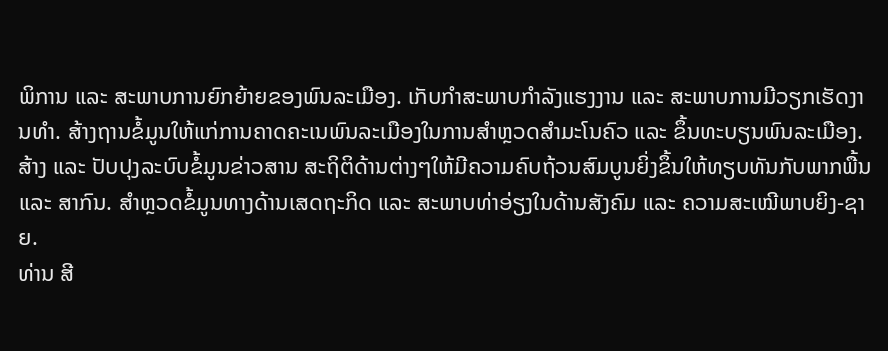ພິການ ແລະ ສະພາບການຍົກຍ້າຍຂອງພົນລະເມືອງ. ເກັບກໍາສະພາບກໍາລັງແຮງງານ ແລະ ສະພາບການມີວຽກເຮັດງານທໍາ. ສ້າງຖານຂໍ້ມູນໃຫ້ແກ່ການຄາດຄະເນພົນລະເມືອງໃນການສຳຫຼວດສຳມະໂນຄົວ ແລະ ຂຶ້ນທະບຽນພົນລະເມືອງ. ສ້າງ ແລະ ປັບປຸງລະບົບຂໍ້ມູນຂ່າວສານ ສະຖິຕິດ້ານຕ່າງໆໃຫ້ມີຄວາມຄົບຖ້ວນສົມບູນຍິ່ງຂຶ້ນໃຫ້ທຽບທັນກັບພາກພື້ນ ແລະ ສາກົນ. ສຳຫຼວດຂໍ້ມູນທາງດ້ານເສດຖະກິດ ແລະ ສະພາບທ່າອ່ຽງໃນດ້ານສັງຄົມ ແລະ ຄວາມສະເໝີພາບຍິງ-ຊາຍ.
ທ່ານ ສີ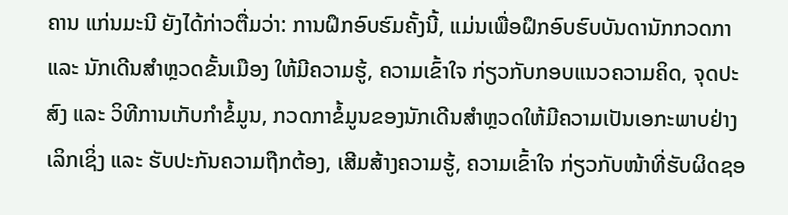ຄານ ແກ່ນມະນີ ຍັງໄດ້ກ່າວຕື່ມວ່າ: ການຝຶກອົບຮົມຄັ້ງນີ້, ແມ່ນເພື່ອຝຶກອົບຮົບບັນດານັກກວດກາ ແລະ ນັກເດີນສຳຫຼວດຂັ້ນເມືອງ ໃຫ້ມີຄວາມຮູ້, ຄວາມເຂົ້າໃຈ ກ່ຽວກັບກອບແນວຄວາມຄິດ, ຈຸດປະສົງ ແລະ ວິທີການເກັບກຳຂໍ້ມູນ, ກວດກາຂໍ້ມູນຂອງນັກເດີນສຳຫຼວດໃຫ້ມີຄວາມເປັນເອກະພາບຢ່າງເລິກເຊິ່ງ ແລະ ຮັບປະກັນຄວາມຖືກຕ້ອງ, ເສີມສ້າງຄວາມຮູ້, ຄວາມເຂົ້າໃຈ ກ່ຽວກັບໜ້າທີ່ຮັບຜິດຊອ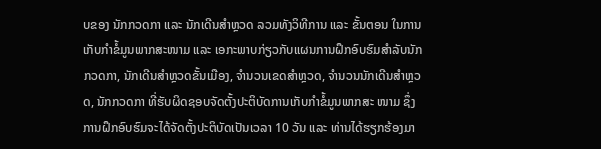ບຂອງ ນັກກວດກາ ແລະ ນັກເດີນສຳຫຼວດ ລວມທັງວິທີການ ແລະ ຂັ້ນຕອນ ໃນການເກັບກຳຂໍ້ມູນພາກສະໜາມ ແລະ ເອກະພາບກ່ຽວກັບແຜນການຝຶກອົບຮົມສຳລັບນັກກວດກາ, ນັກເດີນສຳຫຼວດຂັ້ນເມືອງ, ຈຳນວນເຂດສຳຫຼວດ, ຈຳນວນນັກເດີນສຳຫຼວດ, ນັກກວດກາ ທີ່ຮັບຜິດຊອບຈັດຕັ້ງປະຕິບັດການເກັບກຳຂໍ້ມູນພາກສະ ໜາມ ຊຶ່ງການຝຶກອົບຮົມຈະໄດ້ຈັດຕັ້ງປະຕິບັດເປັນເວລາ 10 ວັນ ແລະ ທ່ານໄດ້ຮຽກຮ້ອງມາ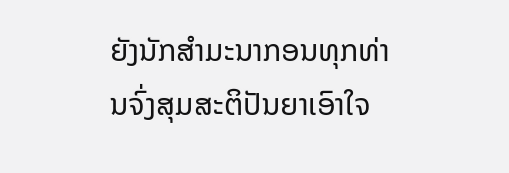ຍັງນັກສຳມະນາກອນທຸກທ່ານຈົ່ງສຸມສະຕິປັນຍາເອົາໃຈ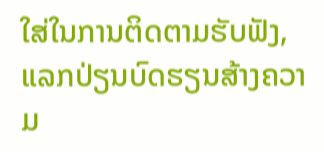ໃສ່ໃນການຕິດຕາມຮັບຟັງ, ແລກປ່ຽນບົດຮຽນສ້າງຄວາມ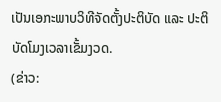ເປັນເອກະພາບວິທີຈັດຕັ້ງປະຕິບັດ ແລະ ປະຕິບັດໂມງເວລາເຂັ້ມງວດ.
(ຂ່າວ: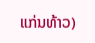ແກ່ນທ້າວ)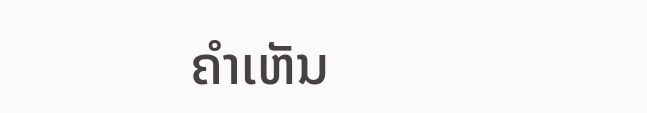ຄໍາເຫັນ